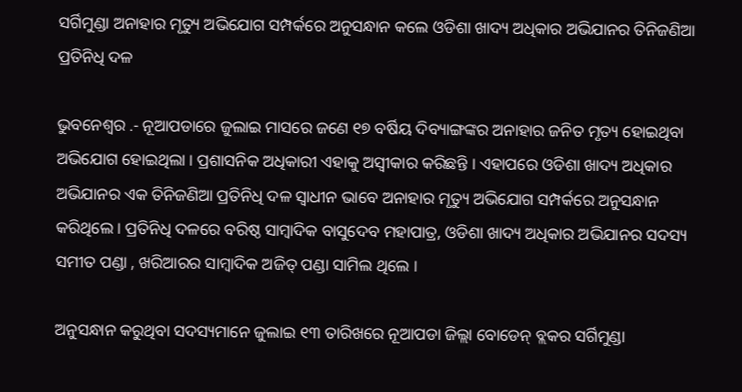ସର୍ଗିମୁଣ୍ଡା ଅନାହାର ମୃତ୍ୟୁ ଅଭିଯୋଗ ସମ୍ପର୍କରେ ଅନୁସନ୍ଧାନ କଲେ ଓଡିଶା ଖାଦ୍ୟ ଅଧିକାର ଅଭିଯାନର ତିନିଜଣିଆ ପ୍ରତିନିଧି ଦଳ

ଭୁବନେଶ୍ୱର .- ନୂଆପଡାରେ ଜୁଲାଇ ମାସରେ ଜଣେ ୧୭ ବର୍ଷିୟ ଦିବ୍ୟାଙ୍ଗଙ୍କର ଅନାହାର ଜନିତ ମୃତ୍ୟ ହୋଇଥିବା ଅଭିଯୋଗ ହୋଇଥିଲା । ପ୍ରଶାସନିକ ଅଧିକାରୀ ଏହାକୁ ଅସ୍ୱୀକାର କରିଛନ୍ତି । ଏହାପରେ ଓଡିଶା ଖାଦ୍ୟ ଅଧିକାର ଅଭିଯାନର ଏକ ତିନିଜଣିଆ ପ୍ରତିନିଧି ଦଳ ସ୍ୱାଧୀନ ଭାବେ ଅନାହାର ମୃତ୍ୟୁ ଅଭିଯୋଗ ସମ୍ପର୍କରେ ଅନୁସନ୍ଧାନ କରିଥିଲେ । ପ୍ରତିନିଧି ଦଳରେ ବରିଷ୍ଠ ସାମ୍ବାଦିକ ବାସୁଦେବ ମହାପାତ୍ର, ଓଡିଶା ଖାଦ୍ୟ ଅଧିକାର ଅଭିଯାନର ସଦସ୍ୟ ସମୀତ ପଣ୍ଡା , ଖରିଆରର ସାମ୍ବାଦିକ ଅଜିତ୍‌ ପଣ୍ଡା ସାମିଲ ଥିଲେ ।

ଅନୁସନ୍ଧାନ କରୁଥିବା ସଦସ୍ୟମାନେ ଜୁଲାଇ ୧୩ ତାରିଖରେ ନୂଆପଡା ଜିଲ୍ଲା ବୋଡେନ୍‌ ବ୍ଲକର ସର୍ଗିମୁଣ୍ଡା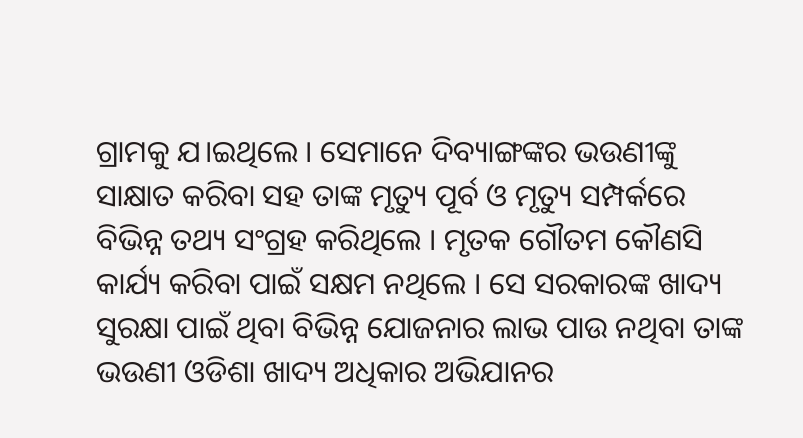ଗ୍ରାମକୁ ଯ।ଇଥିଲେ । ସେମାନେ ଦିବ୍ୟାଙ୍ଗଙ୍କର ଭଉଣୀଙ୍କୁ ସାକ୍ଷାତ କରିବା ସହ ତାଙ୍କ ମୃତ୍ୟୁ ପୂର୍ବ ଓ ମୃତ୍ୟୁ ସମ୍ପର୍କରେ ବିଭିନ୍ନ ତଥ୍ୟ ସଂଗ୍ରହ କରିଥିଲେ । ମୃତକ ଗୌତମ କୌଣସି କାର୍ଯ୍ୟ କରିବା ପାଇଁ ସକ୍ଷମ ନଥିଲେ । ସେ ସରକାରଙ୍କ ଖାଦ୍ୟ ସୁରକ୍ଷା ପାଇଁ ଥିବା ବିଭିନ୍ନ ଯୋଜନାର ଲାଭ ପାଉ ନଥିବା ତାଙ୍କ ଭଉଣୀ ଓଡିଶା ଖାଦ୍ୟ ଅଧିକାର ଅଭିଯାନର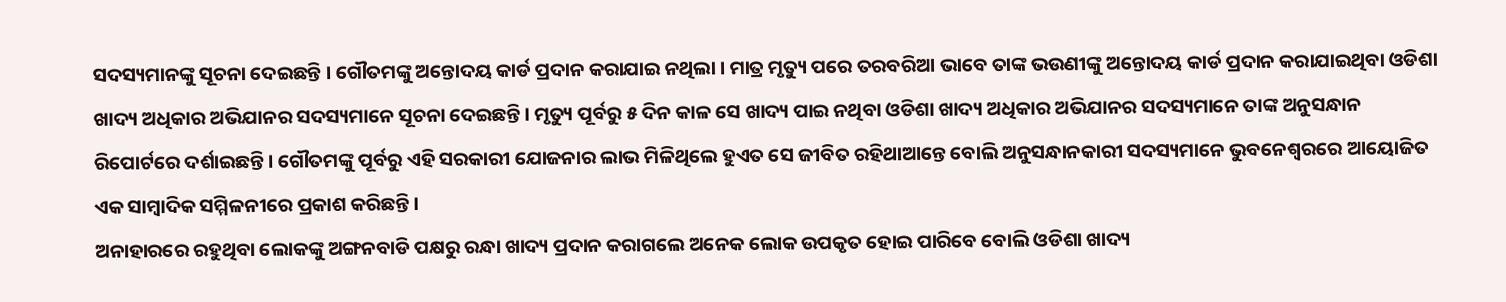ସଦସ୍ୟମାନଙ୍କୁ ସୂଚନା ଦେଇଛନ୍ତି । ଗୌତମଙ୍କୁ ଅନ୍ତୋଦୟ କାର୍ଡ ପ୍ରଦାନ କରାଯାଇ ନଥିଲା । ମାତ୍ର ମୃତ୍ୟୁ ପରେ ତରବରିଆ ଭାବେ ତାଙ୍କ ଭଉଣୀଙ୍କୁ ଅନ୍ତୋଦୟ କାର୍ଡ ପ୍ରଦାନ କରାଯାଇଥିବା ଓଡିଶା ଖାଦ୍ୟ ଅଧିକାର ଅଭିଯାନର ସଦସ୍ୟମାନେ ସୂଚନା ଦେଇଛନ୍ତି। ମୃତ୍ୟୁ ପୂର୍ବରୁ ୫ ଦିନ କାଳ ସେ ଖାଦ୍ୟ ପାଇ ନଥିବା ଓଡିଶା ଖାଦ୍ୟ ଅଧିକାର ଅଭିଯାନର ସଦସ୍ୟମାନେ ତାଙ୍କ ଅନୁସନ୍ଧାନ ରିପୋର୍ଟରେ ଦର୍ଶାଇଛନ୍ତି । ଗୌତମଙ୍କୁ ପୂର୍ବରୁ ଏହି ସରକାରୀ ଯୋଜନାର ଲାଭ ମିଳିଥିଲେ ହୁଏତ ସେ ଜୀବିତ ରହିଥାଆନ୍ତେ ବୋଲି ଅନୁସନ୍ଧାନକାରୀ ସଦସ୍ୟମାନେ ଭୁବନେଶ୍ୱରରେ ଆୟୋଜିତ ଏକ ସାମ୍ବାଦିକ ସମ୍ମିଳନୀରେ ପ୍ରକାଶ କରିଛନ୍ତି ।
ଅନାହାରରେ ରହୁଥିବା ଲୋକଙ୍କୁ ଅଙ୍ଗନବାଡି ପକ୍ଷରୁ ରନ୍ଧା ଖାଦ୍ୟ ପ୍ରଦାନ କରାଗଲେ ଅନେକ ଲୋକ ଉପକୃତ ହୋଇ ପାରିବେ ବୋଲି ଓଡିଶା ଖାଦ୍ୟ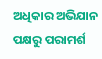ଅଧିକାର ଅଭିଯାନ ପକ୍ଷରୁ ପରାମର୍ଶ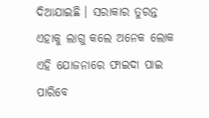ଦିଆଯାଇଛି । ସରାକାର ତୁରନ୍ତ ଏହାକୁ ଲାଗୁ କଲେ ଅନେକ ଲୋକ ଏହି ଯୋଜନାରେ ଫାଇଦା ପାଇ ପାରିବେ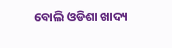ବୋଲି ଓଡିଶା ଖାଦ୍ୟ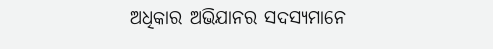ଅଧିକାର ଅଭିଯାନର ସଦସ୍ୟମାନେ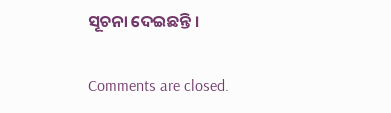ସୂଚନା ଦେଇଛନ୍ତି ।

Comments are closed.